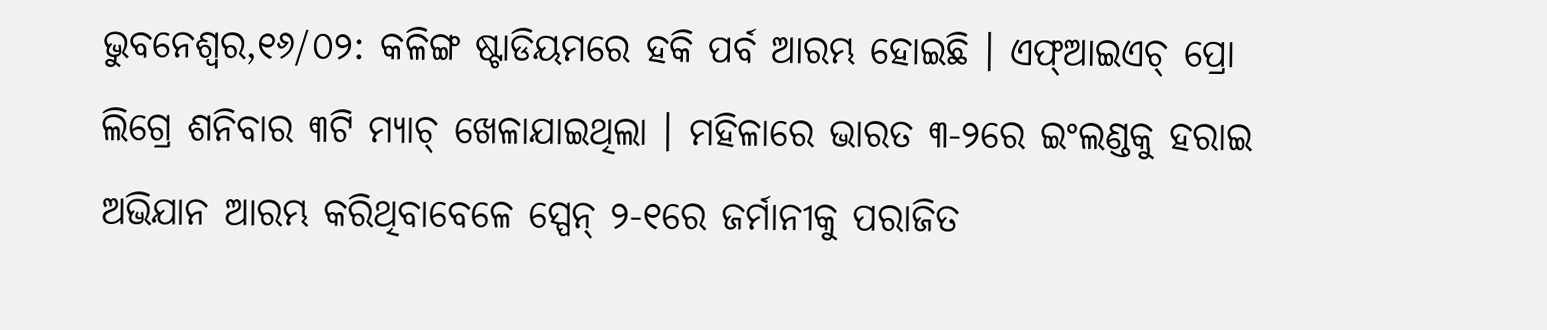ଭୁବନେଶ୍ୱର,୧୬/୦୨: କଳିଙ୍ଗ ଷ୍ଟାଡିୟମରେ ହକି ପର୍ବ ଆରମ୍ଭ ହୋଇଛି । ଏଫ୍ଆଇଏଚ୍ ପ୍ରୋ ଲିଗ୍ରେ ଶନିବାର ୩ଟି ମ୍ୟାଚ୍ ଖେଳାଯାଇଥିଲା । ମହିଳାରେ ଭାରତ ୩-୨ରେ ଇଂଲଣ୍ଡକୁ ହରାଇ ଅଭିଯାନ ଆରମ୍ଭ କରିଥିବାବେଳେ ସ୍ପେନ୍ ୨-୧ରେ ଜର୍ମାନୀକୁ ପରାଜିତ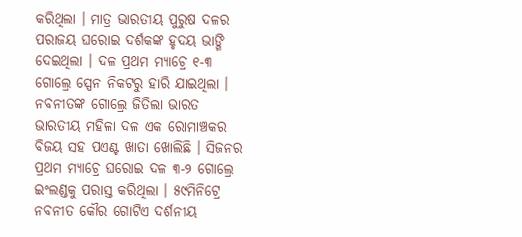କରିଥିଲା । ମାତ୍ର ଭାରତୀୟ ପୁରୁଷ ଦଳର ପରାଜୟ ଘରୋଇ ଦର୍ଶକଙ୍କ ହୃଦୟ ଭାଙ୍ଗି ଦେଇଥିଲା । ଦଳ ପ୍ରଥମ ମ୍ୟାଚ୍ରେ ୧-୩ ଗୋଲ୍ରେ ସ୍ପେନ ନିକଟରୁ ହାରି ଯାଇଥିଲା ।
ନବନୀତଙ୍କ ଗୋଲ୍ରେ ଜିତିଲା ଭାରତ
ଭାରତୀୟ ମହିଳା ଦଳ ଏକ ରୋମାଞ୍ଚକର ବିଜୟ ସହ ପଏଣ୍ଟ ଖାତା ଖୋଲିଛି । ସିଜନର ପ୍ରଥମ ମ୍ୟାଚ୍ରେ ଘରୋଇ ଦଳ ୩-୨ ଗୋଲ୍ରେ ଇଂଲଣ୍ଡକୁ ପରାସ୍ତ କରିଥିଲା । ୫୯ମିନିଟ୍ରେ ନବନୀତ କୌର ଗୋଟିଏ ଦର୍ଶନୀୟ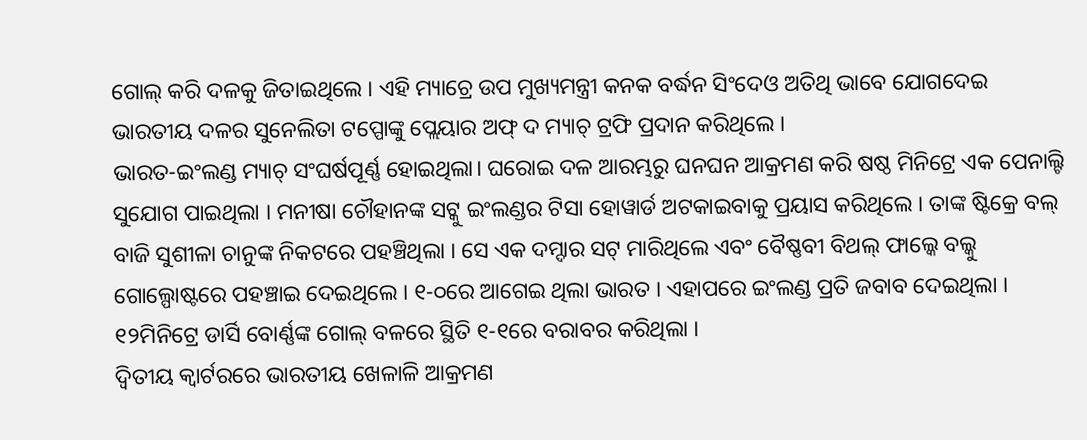ଗୋଲ୍ କରି ଦଳକୁ ଜିତାଇଥିଲେ । ଏହି ମ୍ୟାଚ୍ରେ ଉପ ମୁଖ୍ୟମନ୍ତ୍ରୀ କନକ ବର୍ଦ୍ଧନ ସିଂଦେଓ ଅତିଥି ଭାବେ ଯୋଗଦେଇ ଭାରତୀୟ ଦଳର ସୁନେଲିତା ଟପ୍ପୋଙ୍କୁ ପ୍ଲେୟାର ଅଫ୍ ଦ ମ୍ୟାଚ୍ ଟ୍ରଫି ପ୍ରଦାନ କରିଥିଲେ ।
ଭାରତ-ଇଂଲଣ୍ଡ ମ୍ୟାଚ୍ ସଂଘର୍ଷପୂର୍ଣ୍ଣ ହୋଇଥିଲା। ଘରୋଇ ଦଳ ଆରମ୍ଭରୁ ଘନଘନ ଆକ୍ରମଣ କରି ଷଷ୍ଠ ମିନିଟ୍ରେ ଏକ ପେନାଲ୍ଟି ସୁଯୋଗ ପାଇଥିଲା । ମନୀଷା ଚୌହାନଙ୍କ ସଟ୍କୁ ଇଂଲଣ୍ଡର ଟିସା ହୋୱାର୍ଡ ଅଟକାଇବାକୁ ପ୍ରୟାସ କରିଥିଲେ । ତାଙ୍କ ଷ୍ଟିକ୍ରେ ବଲ୍ ବାଜି ସୁଶୀଳା ଚାନୁଙ୍କ ନିକଟରେ ପହଞ୍ଚିଥିଲା । ସେ ଏକ ଦମ୍ଦାର ସଟ୍ ମାରିଥିଲେ ଏବଂ ବୈଷ୍ଣବୀ ବିଥଲ୍ ଫାଲ୍କେ ବଲ୍କୁ ଗୋଲ୍ପୋଷ୍ଟରେ ପହଞ୍ଚାଇ ଦେଇଥିଲେ । ୧-୦ରେ ଆଗେଇ ଥିଲା ଭାରତ । ଏହାପରେ ଇଂଲଣ୍ଡ ପ୍ରତି ଜବାବ ଦେଇଥିଲା । ୧୨ମିନିଟ୍ରେ ଡାର୍ସି ବୋର୍ଣ୍ଣଙ୍କ ଗୋଲ୍ ବଳରେ ସ୍ଥିତି ୧-୧ରେ ବରାବର କରିଥିଲା ।
ଦ୍ୱିତୀୟ କ୍ୱାର୍ଟରରେ ଭାରତୀୟ ଖେଳାଳି ଆକ୍ରମଣ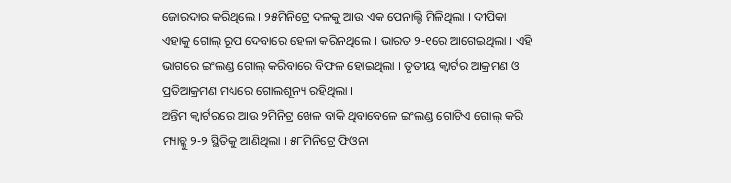ଜୋରଦାର କରିଥିଲେ । ୨୫ମିନିଟ୍ରେ ଦଳକୁ ଆଉ ଏକ ପେନାଲ୍ଟି ମିଳିଥିଲା । ଦୀପିକା ଏହାକୁ ଗୋଲ୍ ରୂପ ଦେବାରେ ହେଳା କରିନଥିଲେ । ଭାରତ ୨-୧ରେ ଆଗେଇଥିଲା । ଏହି ଭାଗରେ ଇଂଲଣ୍ଡ ଗୋଲ୍ କରିବାରେ ବିଫଳ ହୋଇଥିଲା । ତୃତୀୟ କ୍ୱାର୍ଟର ଆକ୍ରମଣ ଓ ପ୍ରତିଆକ୍ରମଣ ମଧ୍ୟରେ ଗୋଲଶୂନ୍ୟ ରହିଥିଲା ।
ଅନ୍ତିମ କ୍ୱାର୍ଟରରେ ଆଉ ୨ମିନିଟ୍ର ଖେଳ ବାକି ଥିବାବେଳେ ଇଂଲଣ୍ଡ ଗୋଟିଏ ଗୋଲ୍ କରି ମ୍ୟାଚ୍କୁ ୨-୨ ସ୍ଥିତିକୁ ଆଣିଥିଲା । ୫୮ମିନିଟ୍ରେ ଫିଓନା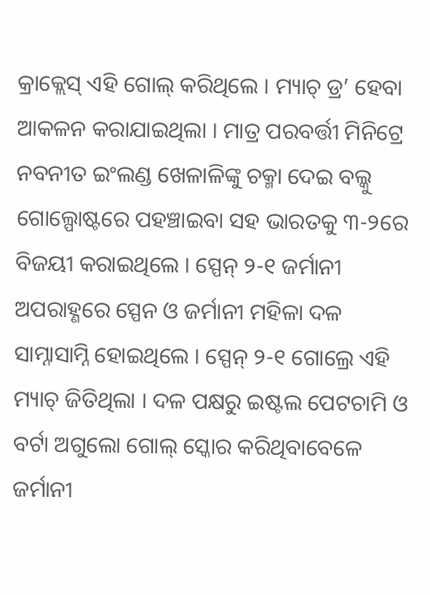କ୍ରାକ୍ଲେସ୍ ଏହି ଗୋଲ୍ କରିଥିଲେ । ମ୍ୟାଚ୍ ଡ୍ର’ ହେବା ଆକଳନ କରାଯାଇଥିଲା । ମାତ୍ର ପରବର୍ତ୍ତୀ ମିନିଟ୍ରେ ନବନୀତ ଇଂଲଣ୍ଡ ଖେଳାଳିଙ୍କୁ ଚକ୍ମା ଦେଇ ବଲ୍କୁ ଗୋଲ୍ପୋଷ୍ଟରେ ପହଞ୍ଚାଇବା ସହ ଭାରତକୁ ୩-୨ରେ ବିଜୟୀ କରାଇଥିଲେ । ସ୍ପେନ୍ ୨-୧ ଜର୍ମାନୀ ଅପରାହ୍ଣରେ ସ୍ପେନ ଓ ଜର୍ମାନୀ ମହିଳା ଦଳ ସାମ୍ନାସାମ୍ନି ହୋଇଥିଲେ । ସ୍ପେନ୍ ୨-୧ ଗୋଲ୍ରେ ଏହି ମ୍ୟାଚ୍ ଜିତିଥିଲା । ଦଳ ପକ୍ଷରୁ ଇଷ୍ଟଲ ପେଟଚାମି ଓ ବର୍ଟା ଅଗୁଲୋ ଗୋଲ୍ ସ୍କୋର କରିଥିବାବେଳେ ଜର୍ମାନୀ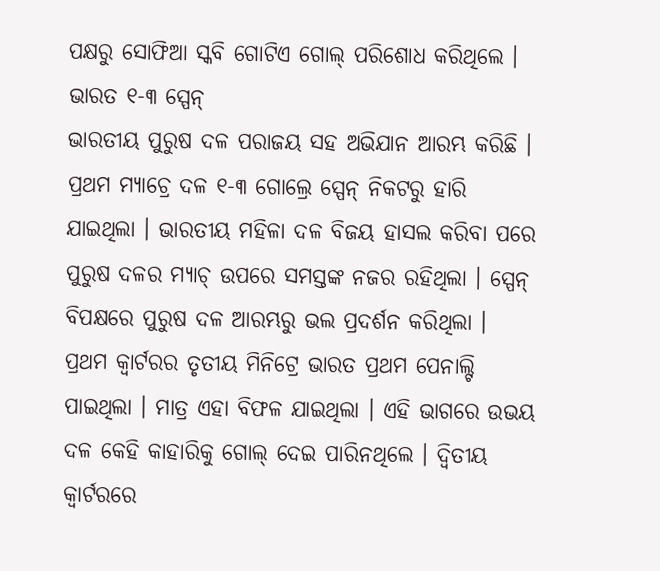ପକ୍ଷରୁ ସୋଫିଆ ସ୍କବି ଗୋଟିଏ ଗୋଲ୍ ପରିଶୋଧ କରିଥିଲେ ।
ଭାରତ ୧-୩ ସ୍ପେନ୍
ଭାରତୀୟ ପୁରୁଷ ଦଳ ପରାଜୟ ସହ ଅଭିଯାନ ଆରମ୍ଭ କରିଛି । ପ୍ରଥମ ମ୍ୟାଚ୍ରେ ଦଳ ୧-୩ ଗୋଲ୍ରେ ସ୍ପେନ୍ ନିକଟରୁ ହାରି ଯାଇଥିଲା । ଭାରତୀୟ ମହିଳା ଦଳ ବିଜୟ ହାସଲ କରିବା ପରେ ପୁରୁଷ ଦଳର ମ୍ୟାଚ୍ ଉପରେ ସମସ୍ତଙ୍କ ନଜର ରହିଥିଲା । ସ୍ପେନ୍ ବିପକ୍ଷରେ ପୁରୁଷ ଦଳ ଆରମ୍ଭରୁ ଭଲ ପ୍ରଦର୍ଶନ କରିଥିଲା । ପ୍ରଥମ କ୍ୱାର୍ଟରର ତୃତୀୟ ମିନିଟ୍ରେ ଭାରତ ପ୍ରଥମ ପେନାଲ୍ଟି ପାଇଥିଲା । ମାତ୍ର ଏହା ବିଫଳ ଯାଇଥିଲା । ଏହି ଭାଗରେ ଉଭୟ ଦଳ କେହି କାହାରିକୁ ଗୋଲ୍ ଦେଇ ପାରିନଥିଲେ । ଦ୍ୱିତୀୟ କ୍ୱାର୍ଟରରେ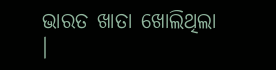ଭାରତ ଖାତା ଖୋଲିଥିଲା ।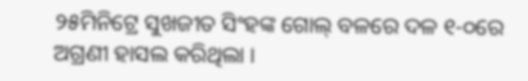୨୫ମିନିଟ୍ରେ ସୁଖଜୀତ ସିଂହଙ୍କ ଗୋଲ୍ ବଳରେ ଦଳ ୧-୦ରେ ଅଗ୍ରଣୀ ହାସଲ କରିଥିଲା ।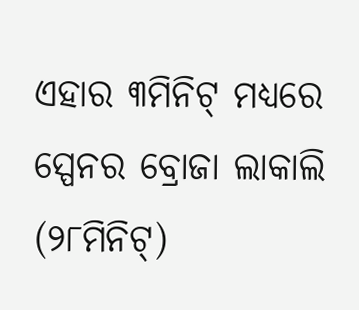ଏହାର ୩ମିନିଟ୍ ମଧ୍ୟରେ ସ୍ପେନର ବ୍ରୋଜା ଲାକାଲି (୨୮ମିନିଟ୍)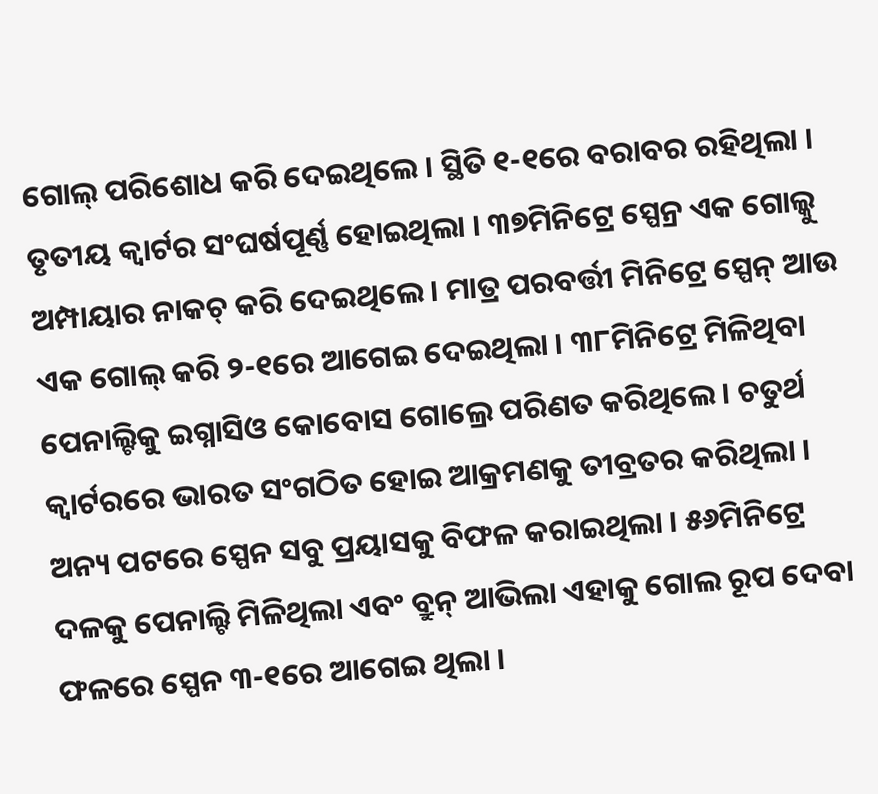ଗୋଲ୍ ପରିଶୋଧ କରି ଦେଇଥିଲେ । ସ୍ଥିତି ୧-୧ରେ ବରାବର ରହିଥିଲା ।
ତୃତୀୟ କ୍ୱାର୍ଟର ସଂଘର୍ଷପୂର୍ଣ୍ଣ ହୋଇଥିଲା । ୩୭ମିନିଟ୍ରେ ସ୍ପେନ୍ର ଏକ ଗୋଲ୍କୁ ଅମ୍ପାୟାର ନାକଚ୍ କରି ଦେଇଥିଲେ । ମାତ୍ର ପରବର୍ତ୍ତୀ ମିନିଟ୍ରେ ସ୍ପେନ୍ ଆଉ ଏକ ଗୋଲ୍ କରି ୨-୧ରେ ଆଗେଇ ଦେଇଥିଲା । ୩୮ମିନିଟ୍ରେ ମିଳିଥିବା ପେନାଲ୍ଟିକୁ ଇଗ୍ନାସିଓ କୋବୋସ ଗୋଲ୍ରେ ପରିଣତ କରିଥିଲେ । ଚତୁର୍ଥ କ୍ୱାର୍ଟରରେ ଭାରତ ସଂଗଠିତ ହୋଇ ଆକ୍ରମଣକୁ ତୀବ୍ରତର କରିଥିଲା । ଅନ୍ୟ ପଟରେ ସ୍ପେନ ସବୁ ପ୍ରୟାସକୁ ବିଫଳ କରାଇଥିଲା । ୫୬ମିନିଟ୍ରେ ଦଳକୁ ପେନାଲ୍ଟି ମିଳିଥିଲା ଏବଂ ବ୍ରୁନ୍ ଆଭିଲା ଏହାକୁ ଗୋଲ ରୂପ ଦେବା ଫଳରେ ସ୍ପେନ ୩-୧ରେ ଆଗେଇ ଥିଲା ।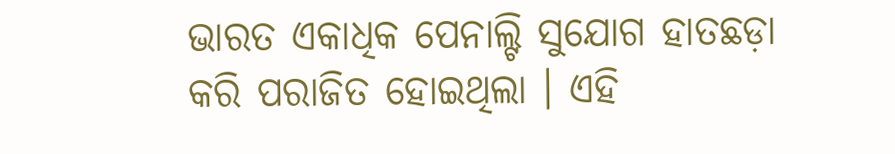ଭାରତ ଏକାଧିକ ପେନାଲ୍ଟି ସୁଯୋଗ ହାତଛଡ଼ା କରି ପରାଜିତ ହୋଇଥିଲା । ଏହି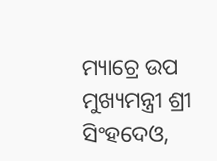ମ୍ୟାଚ୍ରେ ଉପ ମୁଖ୍ୟମନ୍ତ୍ରୀ ଶ୍ରୀ ସିଂହଦେଓ,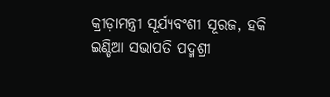କ୍ରୀଡ଼ାମନ୍ତ୍ରୀ ସୂର୍ଯ୍ୟବଂଶୀ ସୂରଜ, ହକି ଇଣ୍ଡିଆ ସଭାପତି ପଦ୍ମଶ୍ରୀ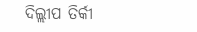ଦିଲ୍ଲୀପ ତିର୍କୀ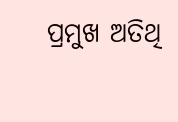ପ୍ରମୁଖ ଅତିଥି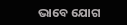ଭାବେ ଯୋଗ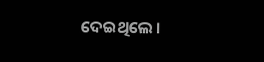ଦେଇଥିଲେ ।